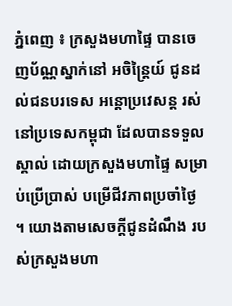ភ្នំពេញ ៖ ក្រសួងមហាផ្ទៃ បានចេញប័ណ្ណស្នាក់នៅ អចិន្ត្រៃយ៍ ជូនដល់ជនបរទេស អន្តោប្រវេសន្ត រស់នៅប្រទេសកម្ពុជា ដែលបានទទួលស្គាល់ ដោយក្រសួងមហាផ្ទៃ សម្រាប់ប្រើប្រាស់ បម្រើជីវភាពប្រចាំថ្ងៃ ។ យោងតាមសេចក្ដីជូនដំណឹង របស់ក្រសួងមហា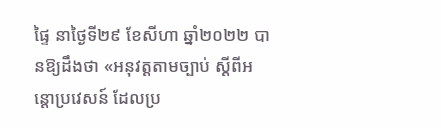ផ្ទៃ នាថ្ងៃទី២៩ ខែសីហា ឆ្នាំ២០២២ បានឱ្យដឹងថា «អនុវត្តតាមច្បាប់ ស្ដីពីអន្តោប្រវេសន៍ ដែលប្រ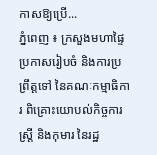កាសឱ្យប្រើ...
ភ្នំពេញ ៖ ក្រសួងមហាផ្ទៃ ប្រកាសរៀបចំ និងការប្រព្រឹត្តទៅ នៃគណៈកម្មាធិការ ពិគ្រោះយោបល់កិច្ចការស្ត្រី និងកុមារ នៃរដ្ឋ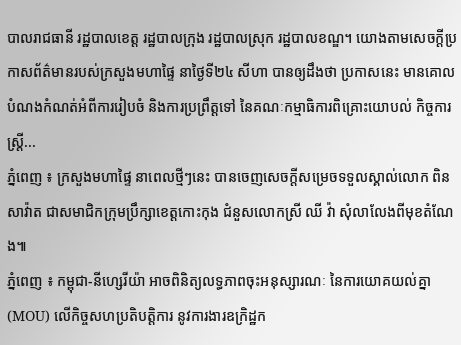បាលរាជធានី រដ្ឋបាលខេត្ត រដ្ឋបាលក្រុង រដ្ឋបាលស្រុក រដ្ឋបាលខណ្ឌ។ យោងតាមសេចក្ដីប្រកាសព័ត៌មានរបស់ក្រសួងមហាផ្ទៃ នាថ្ងៃទី២៤ សីហា បានឲ្យដឹងថា ប្រកាសនេះ មានគោលបំណងកំណត់អំពីការរៀបចំ និងការប្រព្រឹត្តទៅ នៃគណៈកម្មាធិការពិគ្រោះយោបល់ កិច្ចការស្រ្តី...
ភ្នំពេញ ៖ ក្រសួងមហាផ្ទៃ នាពេលថ្មីៗនេះ បានចេញសេចក្ដីសម្រេចទទួលស្គាល់លោក ពិន សាវ៉ាត ជាសមាជិកក្រុមប្រឹក្សាខេត្តកោះកុង ជំនួសលោកស្រី ឈី វ៉ា សុំលាលែងពីមុខតំណែង៕
ភ្នំពេញ ៖ កម្ពុជា-នីហេ្សរីយ៉ា អាចពិនិត្យលទ្ធភាពចុះអនុស្សារណៈ នៃការយោគយល់គ្នា (MOU) លើកិច្ចសហប្រតិបត្តិការ នូវការងារឧក្រិដ្ឋក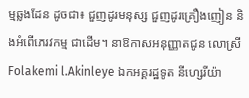ម្មឆ្លងដែន ដូចជា៖ ជួញដូរមនុស្ស ជួញដូរគ្រឿងញៀន និងអំពើភេរវកម្ម ជាដើម។ នាឱកាសអនុញ្ញាតជូន លោស្រី Folakemi l.Akinleye ឯកអគ្គរដ្ឋទូត នីហេ្សរីយ៉ា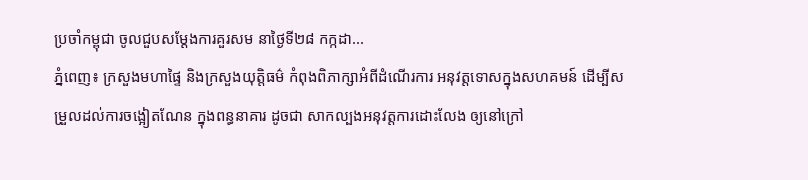ប្រចាំកម្ពុជា ចូលជួបសម្ដែងការគួរសម នាថ្ងៃទី២៨ កក្កដា...
ភ្នំពេញ៖ ក្រសួងមហាផ្ទៃ និងក្រសួងយុត្តិធម៌ កំពុងពិភាក្សាអំពីដំណើរការ អនុវត្តទោសក្នុងសហគមន៍ ដើម្បីសម្រួលដល់ការចង្អៀតណែន ក្នុងពន្ធនាគារ ដូចជា សាកល្បងអនុវត្តការដោះលែង ឲ្យនៅក្រៅ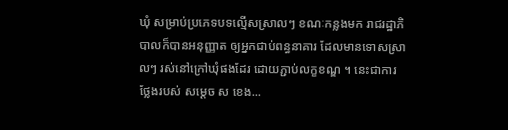ឃុំ សម្រាប់ប្រភេទបទល្មើសស្រាលៗ ខណៈកន្លងមក រាជរដ្ឋាភិបាលក៏បានអនុញ្ញាត ឲ្យអ្នកជាប់ពន្ធនាគារ ដែលមានទោសស្រាលៗ រស់នៅក្រៅឃុំផងដែរ ដោយភ្ជាប់លក្ខខណ្ឌ ។ នេះជាការថ្លែងរបស់ សម្ដេច ស ខេង...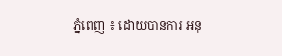ភ្នំពេញ ៖ ដោយបានការ អនុ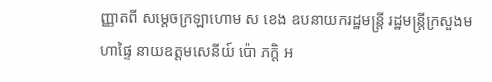ញ្ញាតពី សម្ដេចក្រឡាហោម ស ខេង ឧបនាយករដ្ឋមន្ត្រី រដ្ឋមន្ត្រីក្រសួងមហាផ្ទៃ នាយឧត្តមសេនីយ៍ ប៉ោ ភក្តិ អ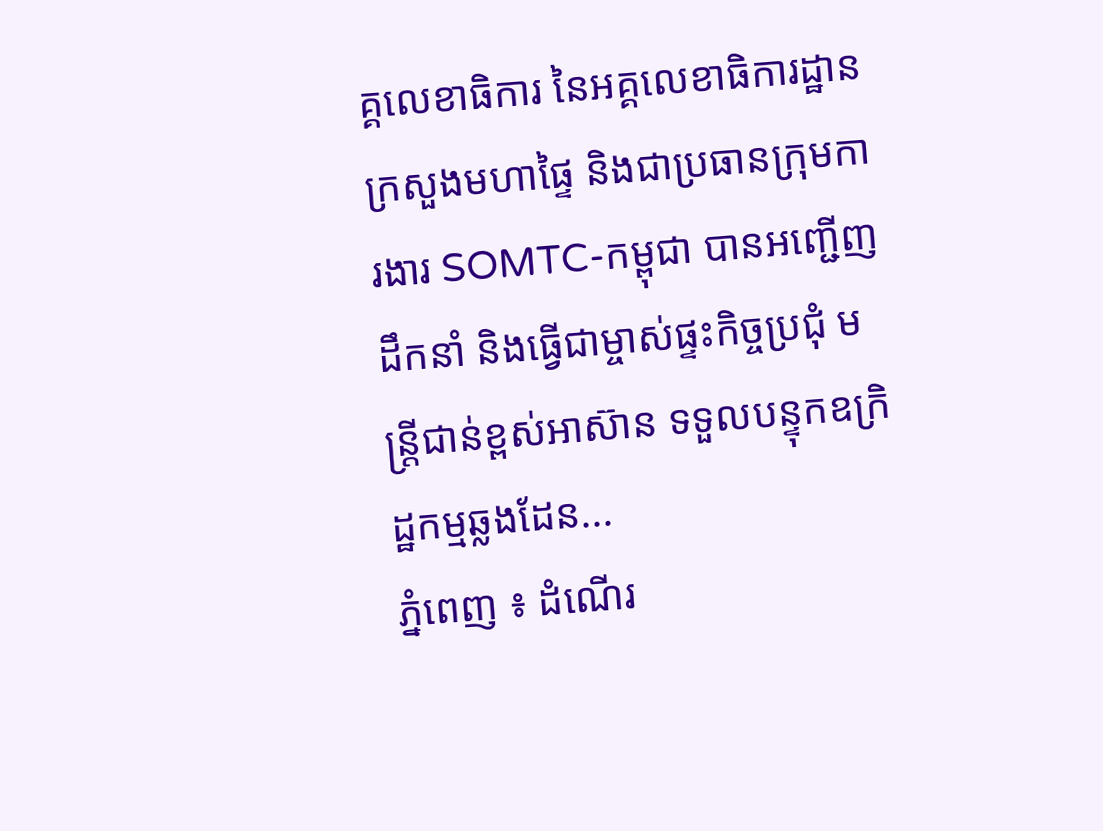គ្គលេខាធិការ នៃអគ្គលេខាធិការដ្ឋាន ក្រសួងមហាផ្ទៃ និងជាប្រធានក្រុមការងារ SOMTC-កម្ពុជា បានអញ្ជើញ ដឹកនាំ និងធ្វើជាម្ចាស់ផ្ទះកិច្ចប្រជុំ មន្ត្រីជាន់ខ្ពស់អាស៊ាន ទទួលបន្ទុកឧក្រិដ្ឋកម្មឆ្លងដែន...
ភ្នំពេញ ៖ ដំណើរ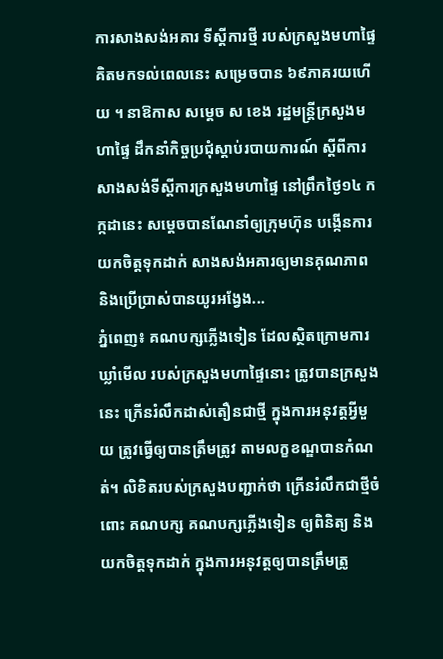ការសាងសង់អគារ ទីស្ដីការថ្មី របស់ក្រសួងមហាផ្ទៃ គិតមកទល់ពេលនេះ សម្រេចបាន ៦៩ភាគរយហើយ ។ នាឱកាស សម្ដេច ស ខេង រដ្ឋមន្រ្តីក្រសួងមហាផ្ទៃ ដឹកនាំកិច្ចប្រជុំស្ដាប់របាយការណ៍ ស្ដីពីការសាងសង់ទីស្ដីការក្រសួងមហាផ្ទៃ នៅព្រឹកថ្ងៃ១៤ កក្កដានេះ សម្តេចបានណែនាំឲ្យក្រុមហ៊ុន បង្កើនការយកចិត្តទុកដាក់ សាងសង់អគារឲ្យមានគុណភាព និងប្រើប្រាស់បានយូរអង្វែង...
ភ្នំពេញ៖ គណបក្សភ្លើងទៀន ដែលស្ថិតក្រោមការឃ្លាំមើល របស់ក្រសួងមហាផ្ទៃនោះ ត្រូវបានក្រសួង នេះ ក្រើនរំលឹកដាស់តឿនជាថ្មី ក្នុងការអនុវត្តអ្វីមួយ ត្រូវធ្វើឲ្យបានត្រឹមត្រូវ តាមលក្ខខណ្ឌបានកំណត់។ លិខិតរបស់ក្រសួងបញ្ជាក់ថា ក្រើនរំលឹកជាថ្មីចំពោះ គណបក្ស គណបក្សភ្លើងទៀន ឲ្យពិនិត្យ និងយកចិត្តទុកដាក់ ក្នុងការអនុវត្តឲ្យបានត្រឹមត្រូ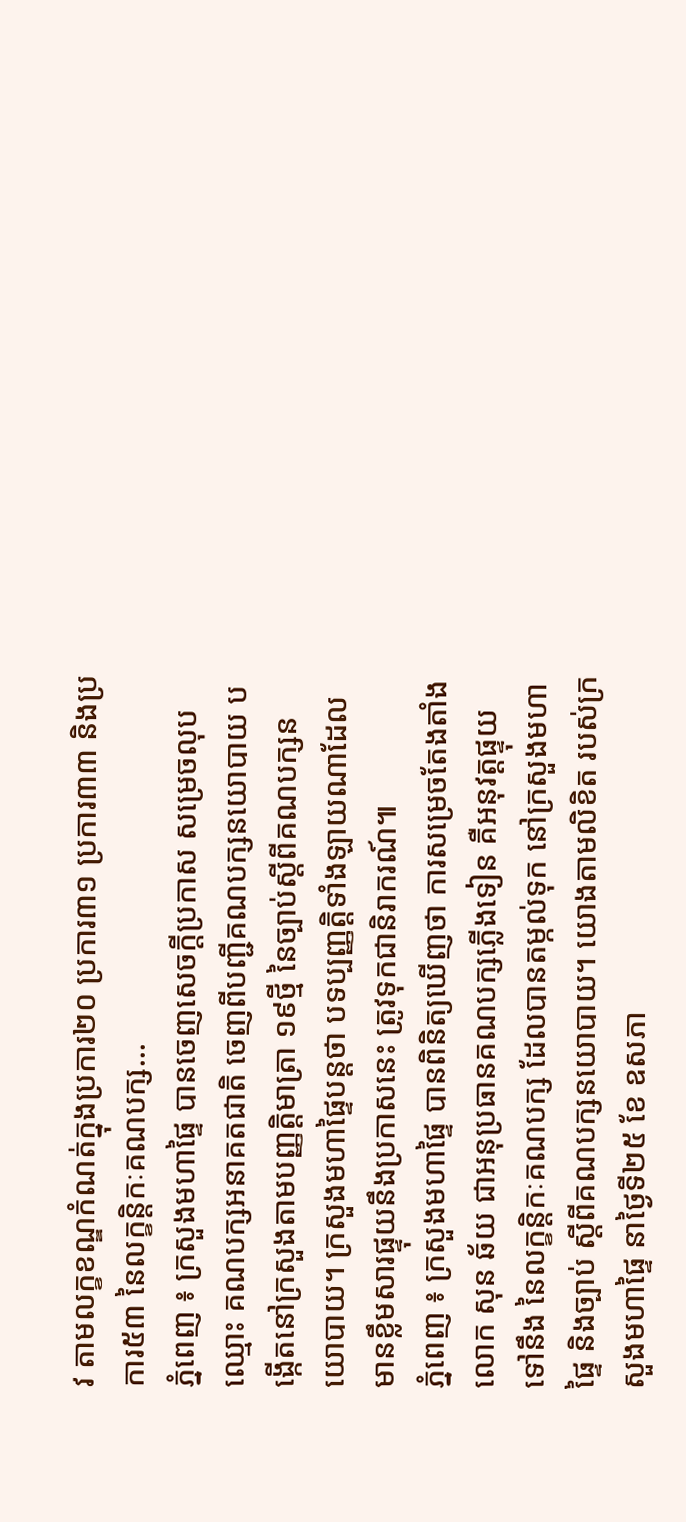វ តាមលក្ខខណ្ឌកំណត់ក្នុងប្រការ២០ ប្រការ៣១ ប្រការ៣៣ និងប្រការ៥៣ នៃលក្ខន្តិកៈគណបក្ស...
ភ្នំពេញ ៖ ក្រសួងមហាផ្ទៃ បានចេញសេចក្ដីប្រកាស សម្រេចលុបឈ្មោះ គណបក្សអនាគតជាតិ ចេញពីបញ្ជីគណបក្សនយោបាយ បង្កើតនៅក្រសួងតាមបញ្ញត្តិមាត្រា ១៩ថ្មី នៃច្បាប់ស្ដីពីគណបក្សនយោបាយ។ ក្រសួងមហាផ្ទៃបន្ដថា បទប្បញ្ញត្តិទាំងឡាយណាដែល មានខ្លឹមសារផ្ទុយនឹងប្រកាសនេះ ត្រូវទុកជានិរាករណ៍៕
ភ្នំពេញ ៖ ក្រសួងមហាផ្ទៃ បានពិនិត្យឃើញថា ការសម្រេចតែងតាំង លោក សុន ឆ័យ ជាអនុប្រធានគណបក្សភ្លើងទៀន គឺអនុវត្តផ្ទុយទៅនឹង នៃលក្ខន្តិកៈគណបក្ស ដែលបានតម្កល់ទុក នៅក្រសួងមហាផ្ទៃ និងច្បាប់ ស្តីពីគណបក្សនយោបាយ។ យោងតាមលិខិត របស់ក្រសួងមហាផ្ទៃ នាថ្ងៃទី២៥ ខែ ឧសភា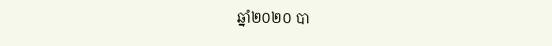ឆ្នាំ២០២០ បា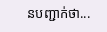នបញ្ជាក់ថា...